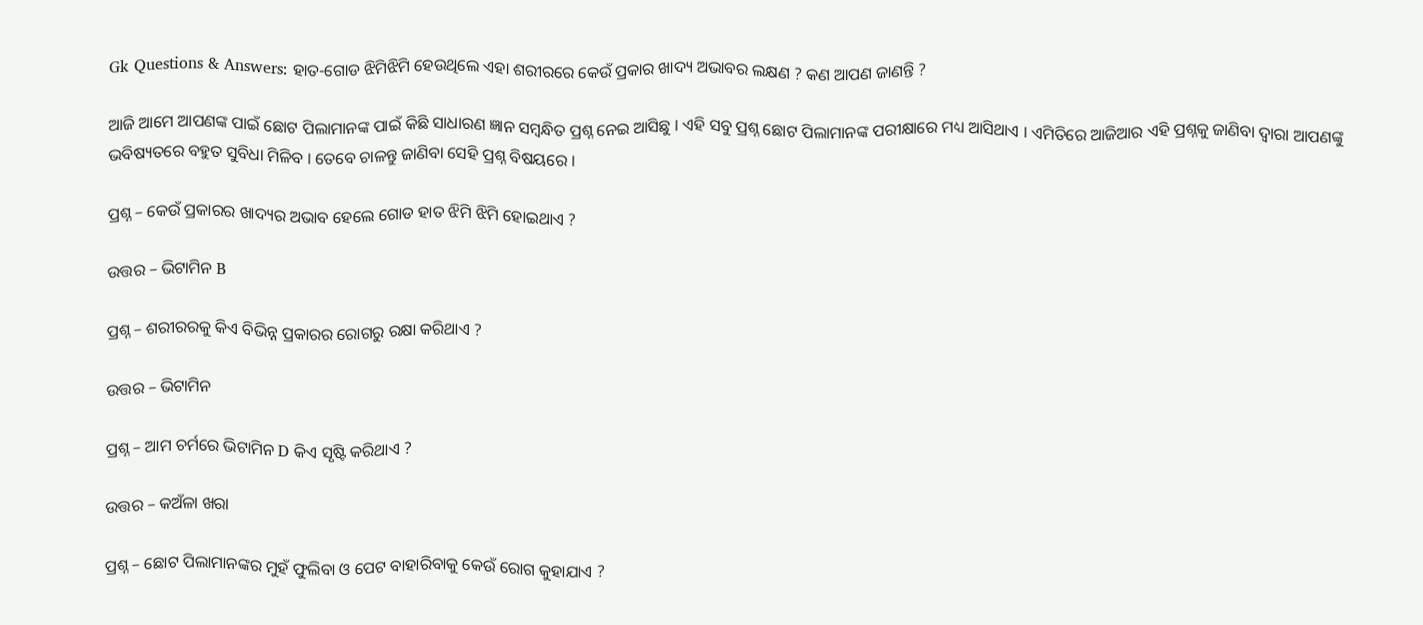Gk Questions & Answers: ହାତ-ଗୋଡ ଝିମିଝିମି ହେଉଥିଲେ ଏହା ଶରୀରରେ କେଉଁ ପ୍ରକାର ଖାଦ୍ୟ ଅଭାବର ଲକ୍ଷଣ ? କଣ ଆପଣ ଜାଣନ୍ତି ?

ଆଜି ଆମେ ଆପଣଙ୍କ ପାଇଁ ଛୋଟ ପିଲାମାନଙ୍କ ପାଇଁ କିଛି ସାଧାରଣ ଜ୍ଞାନ ସମ୍ବନ୍ଧିତ ପ୍ରଶ୍ନ ନେଇ ଆସିଛୁ । ଏହି ସବୁ ପ୍ରଶ୍ନ ଛୋଟ ପିଲାମାନଙ୍କ ପରୀକ୍ଷାରେ ମଧ୍ୟ ଆସିଥାଏ । ଏମିତିରେ ଆଜିଆର ଏହି ପ୍ରଶ୍ନକୁ ଜାଣିବା ଦ୍ଵାରା ଆପଣଙ୍କୁ ଭବିଷ୍ୟତରେ ବହୁତ ସୁବିଧା ମିଳିବ । ତେବେ ଚାଳନ୍ତୁ ଜାଣିବା ସେହି ପ୍ରଶ୍ନ ବିଷୟରେ ।

ପ୍ରଶ୍ନ – କେଉଁ ପ୍ରକାରର ଖାଦ୍ୟର ଅଭାବ ହେଲେ ଗୋଡ ହାତ ଝିମି ଝିମି ହୋଇଥାଏ ?

ଉତ୍ତର – ଭିଟାମିନ B

ପ୍ରଶ୍ନ – ଶରୀରରକୁ କିଏ ବିଭିନ୍ନ ପ୍ରକାରର ରୋଗରୁ ରକ୍ଷା କରିଥାଏ ?

ଉତ୍ତର – ଭିଟାମିନ

ପ୍ରଶ୍ନ – ଆମ ଚର୍ମରେ ଭିଟାମିନ D କିଏ ସୃଷ୍ଟି କରିଥାଏ ?

ଉତ୍ତର – କଅଁଳା ଖରା

ପ୍ରଶ୍ନ – ଛୋଟ ପିଲାମାନଙ୍କର ମୁହଁ ଫୁଲିବା ଓ ପେଟ ବାହାରିବାକୁ କେଉଁ ରୋଗ କୁହାଯାଏ ?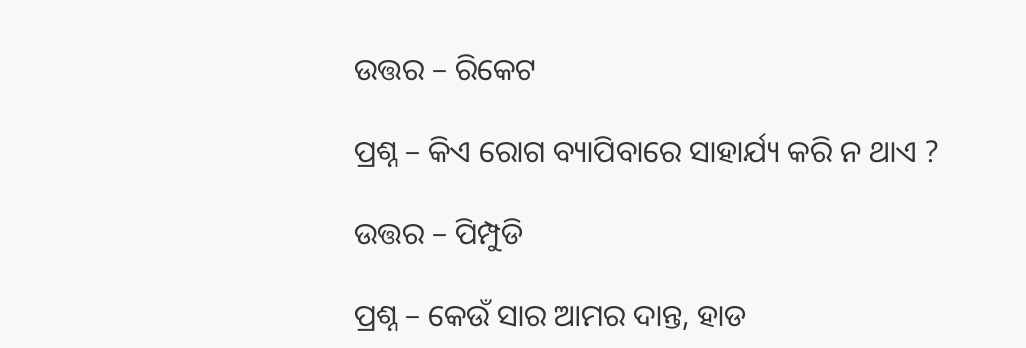ଉତ୍ତର – ରିକେଟ

ପ୍ରଶ୍ନ – କିଏ ରୋଗ ବ୍ୟାପିବାରେ ସାହାର୍ଯ୍ୟ କରି ନ ଥାଏ ?

ଉତ୍ତର – ପିମ୍ପୁଡି

ପ୍ରଶ୍ନ – କେଉଁ ସାର ଆମର ଦାନ୍ତ, ହାଡ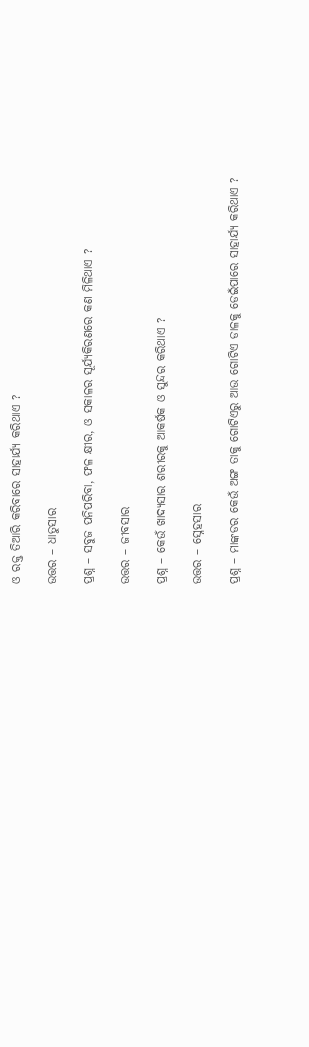ଓ ରକ୍ତ ତିଆରି କରିବାରେ ସାହାର୍ଯ୍ୟ କରିଥାଏ ?

ଉତ୍ତର – ଧାତୁସାର

ପ୍ରଶ୍ନ – ସବୁଜ ପନିପରିବା, ଫଳ କ୍ଷୀର, ଓ ସକାଳର ସୂର୍ଯ୍ୟକିରଣରେ କଣ ମିଳିଥାଏ ?

ଉତ୍ତର – ଜୀବସାର

ପ୍ରଶ୍ନ – କେଉଁ ଖାଦ୍ୟସାର ଶରୀରକୁ ଆକର୍ଷକ ଓ ସୁନ୍ଦର କରିଥାଏ ?

ଉତ୍ତର – ସ୍ନେହସାର

ପ୍ରଶ୍ନ – ମାଙ୍କଡର କେଉଁ ଅଙ୍ଗ ତାକୁ ଗୋଟିଏରୁ ଆଉ ଗୋଟିଏ ଡାଳକୁ ଡେଇଁପାରେ ସାହାର୍ଯ୍ୟ କରିଥାଏ ?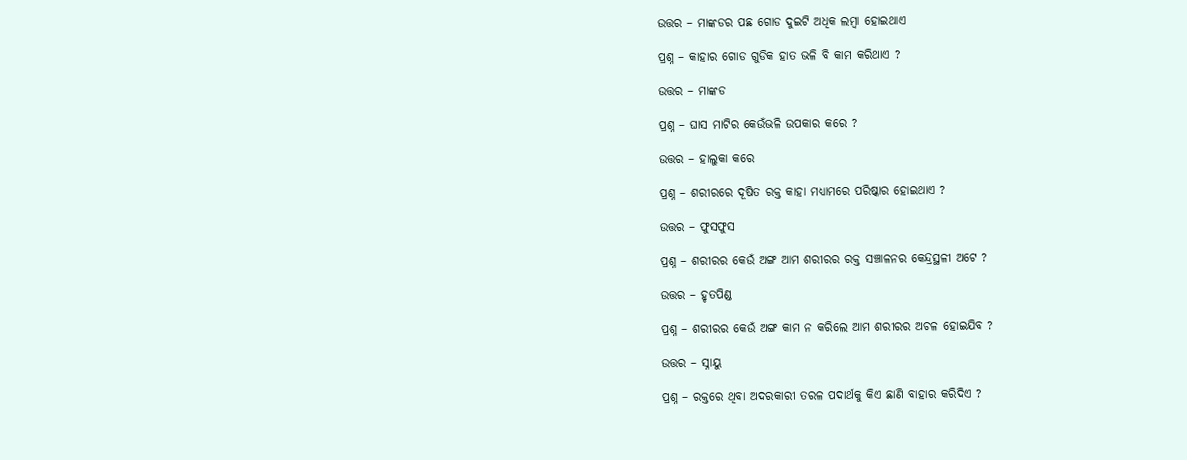ଉତ୍ତର – ମାଙ୍କଡର ପଛ ଗୋଡ ଦୁଇଟି ଅଧିକ ଲମ୍ବା ହୋଇଥାଏ

ପ୍ରଶ୍ନ – କାହାର ଗୋଡ ଗୁଡିକ ହାତ ଭଳି ବି କାମ କରିଥାଏ ?

ଉତ୍ତର – ମାଙ୍କଡ

ପ୍ରଶ୍ନ – ଘାସ ମାଟିର କେଉଁଭଳି ଉପକାର କରେ ?

ଉତ୍ତର – ହାଲୁକା କରେ

ପ୍ରଶ୍ନ – ଶରୀରରେ ଦୂଷିତ ରକ୍ତ କାହା ମଧ୍ୟାମରେ ପରିଷ୍କାର ହୋଇଥାଏ ?

ଉତ୍ତର – ଫୁସଫୁସ

ପ୍ରଶ୍ନ – ଶରୀରର କେଉଁ ଅଙ୍ଗ ଆମ ଶରୀରର ରକ୍ତ ସଞ୍ଚାଳନର କେନ୍ଦ୍ରସ୍ଥଳୀ ଅଟେ ?

ଉତ୍ତର – ହୃତପିଣ୍ଡ

ପ୍ରଶ୍ନ – ଶରୀରର କେଉଁ ଅଙ୍ଗ କାମ ନ କରିଲେ ଆମ ଶରୀରର ଅଚଳ ହୋଇଯିବ ?

ଉତ୍ତର – ସ୍ନାୟୁ

ପ୍ରଶ୍ନ – ରକ୍ତରେ ଥିବା ଅଦରକାରୀ ତରଳ ପଦାର୍ଥକୁ କିଏ ଛାଣି ବାହାର କରିଦିଏ ?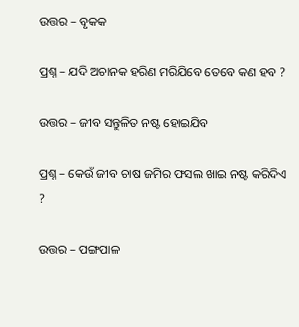ଉତ୍ତର – ବୃକକ

ପ୍ରଶ୍ନ – ଯଦି ଅଚାନକ ହରିଣ ମରିଯିବେ ତେବେ କଣ ହବ ?

ଉତ୍ତର – ଜୀବ ସନ୍ତୁଳିତ ନଷ୍ଟ ହୋଇଯିବ

ପ୍ରଶ୍ନ – କେଉଁ ଜୀବ ଚାଷ ଜମିର ଫସଲ ଖାଇ ନଷ୍ଟ କରିଦିଏ ?

ଉତ୍ତର – ପଙ୍ଗପାଳ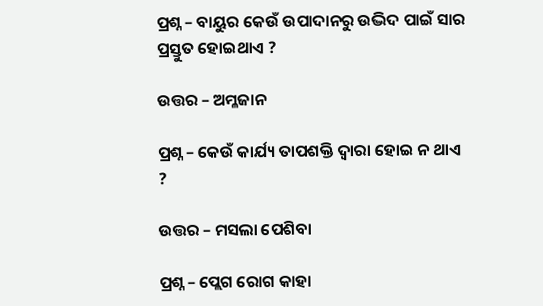ପ୍ରଶ୍ନ – ବାୟୁର କେଉଁ ଉପାଦାନରୁ ଉଦ୍ଭିଦ ପାଇଁ ସାର ପ୍ରସ୍ତୁତ ହୋଇଥାଏ ?

ଉତ୍ତର – ଅମ୍ଳଜାନ

ପ୍ରଶ୍ନ – କେଉଁ କାର୍ଯ୍ୟ ତାପଶକ୍ତି ଦ୍ଵାରା ହୋଇ ନ ଥାଏ ?

ଉତ୍ତର – ମସଲା ପେଶିବା

ପ୍ରଶ୍ନ – ପ୍ଲେଗ ରୋଗ କାହା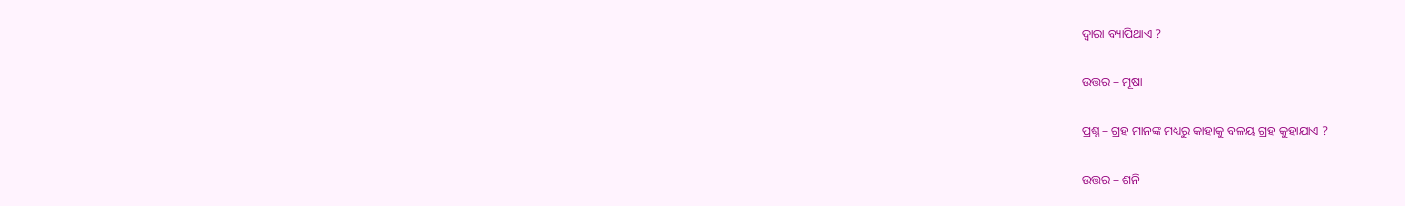ଦ୍ଵାରା ବ୍ୟାପିଥାଏ ?

ଉତ୍ତର – ମୂଷା

ପ୍ରଶ୍ନ – ଗ୍ରହ ମାନଙ୍କ ମଧ୍ୟରୁ କାହାକୁ ବଳୟ ଗ୍ରହ କୁହାଯାଏ ?

ଉତ୍ତର – ଶନି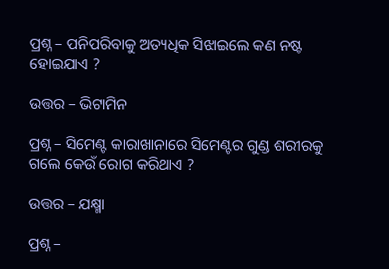ପ୍ରଶ୍ନ – ପନିପରିବାକୁ ଅତ୍ୟଧିକ ସିଝାଇଲେ କଣ ନଷ୍ଟ ହୋଇଯାଏ ?

ଉତ୍ତର – ଭିଟାମିନ

ପ୍ରଶ୍ନ – ସିମେଣ୍ଟ କାରାଖାନାରେ ସିମେଣ୍ଟର ଗୁଣ୍ଡ ଶରୀରକୁ ଗଲେ କେଉଁ ରୋଗ କରିଥାଏ ?

ଉତ୍ତର – ଯକ୍ଷ୍ମା

ପ୍ରଶ୍ନ –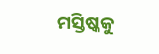ମସ୍ତିଷ୍କକୁ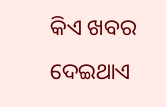କିଏ ଖବର ଦେଇଥାଏ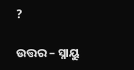?

ଉତ୍ତର – ସ୍ନାୟୁ